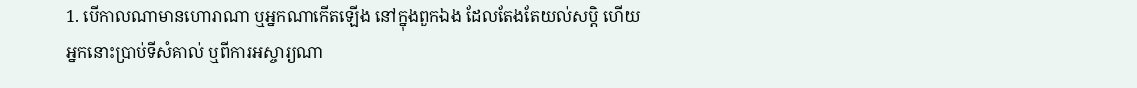1. បើកាលណាមានហោរាណា ឬអ្នកណាកើតឡើង នៅក្នុងពួកឯង ដែលតែងតែយល់សប្តិ ហើយអ្នកនោះប្រាប់ទីសំគាល់ ឬពីការអស្ចារ្យណា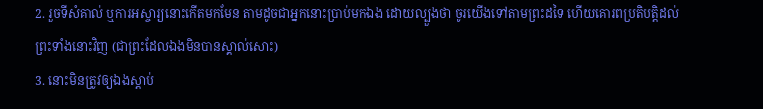2. រួចទីសំគាល់ ឬការអស្ចារ្យនោះកើតមកមែន តាមដូចជាអ្នកនោះប្រាប់មកឯង ដោយល្បួងថា ចូរយើងទៅតាមព្រះដទៃ ហើយគោរពប្រតិបត្តិដល់ព្រះទាំងនោះវិញ (ជាព្រះដែលឯងមិនបានស្គាល់សោះ)
3. នោះមិនត្រូវឲ្យឯងស្តាប់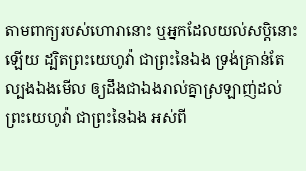តាមពាក្យរបស់ហោរានោះ ឬអ្នកដែលយល់សប្តិនោះឡើយ ដ្បិតព្រះយេហូវ៉ា ជាព្រះនៃឯង ទ្រង់គ្រាន់តែល្បងឯងមើល ឲ្យដឹងជាឯងរាល់គ្នាស្រឡាញ់ដល់ព្រះយេហូវ៉ា ជាព្រះនៃឯង អស់ពី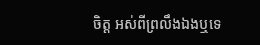ចិត្ត អស់ពីព្រលឹងឯងឬទេ